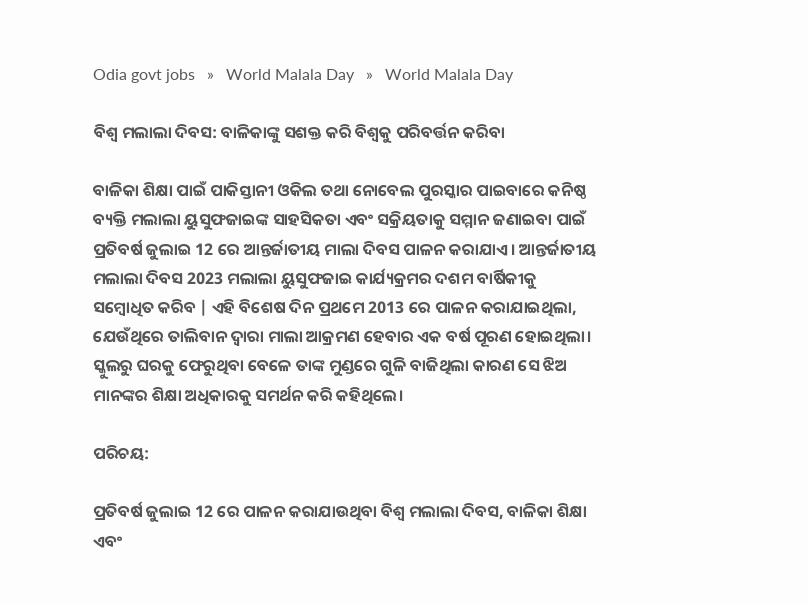Odia govt jobs   »   World Malala Day   »   World Malala Day

ବିଶ୍ୱ ମଲାଲା ଦିବସ: ବାଳିକାଙ୍କୁ ସଶକ୍ତ କରି ବିଶ୍ୱକୁ ପରିବର୍ତ୍ତନ କରିବା

ବାଳିକା ଶିକ୍ଷା ପାଇଁ ପାକିସ୍ତାନୀ ଓକିଲ ତଥା ନୋବେଲ ପୁରସ୍କାର ପାଇବାରେ କନିଷ୍ଠ ବ୍ୟକ୍ତି ମଲାଲା ୟୁସୁଫଜାଇଙ୍କ ସାହସିକତା ଏବଂ ସକ୍ରିୟତାକୁ ସମ୍ମାନ ଜଣାଇବା ପାଇଁ ପ୍ରତିବର୍ଷ ଜୁଲାଇ 12 ରେ ଆନ୍ତର୍ଜାତୀୟ ମାଲା ଦିବସ ପାଳନ କରାଯାଏ। ଆନ୍ତର୍ଜାତୀୟ ମଲାଲା ଦିବସ 2023 ମଲାଲା ୟୁସୁଫଜାଇ କାର୍ଯ୍ୟକ୍ରମର ଦଶମ ବାର୍ଷିକୀକୁ ସମ୍ବୋଧିତ କରିବ | ଏହି ବିଶେଷ ଦିନ ପ୍ରଥମେ 2013 ରେ ପାଳନ କରାଯାଇଥିଲା, ଯେଉଁଥିରେ ତାଲିବାନ ଦ୍ୱାରା ମାଲା ଆକ୍ରମଣ ହେବାର ଏକ ବର୍ଷ ପୂରଣ ହୋଇଥିଲା। ସ୍କୁଲରୁ ଘରକୁ ଫେରୁଥିବା ବେଳେ ତାଙ୍କ ମୁଣ୍ଡରେ ଗୁଳି ବାଜିଥିଲା କାରଣ ସେ ଝିଅ ମାନଙ୍କର ଶିକ୍ଷା ଅଧିକାରକୁ ସମର୍ଥନ କରି କହିଥିଲେ।

ପରିଚୟ:

ପ୍ରତିବର୍ଷ ଜୁଲାଇ 12 ରେ ପାଳନ କରାଯାଉଥିବା ବିଶ୍ୱ ମଲାଲା ଦିବସ, ବାଳିକା ଶିକ୍ଷା ଏବଂ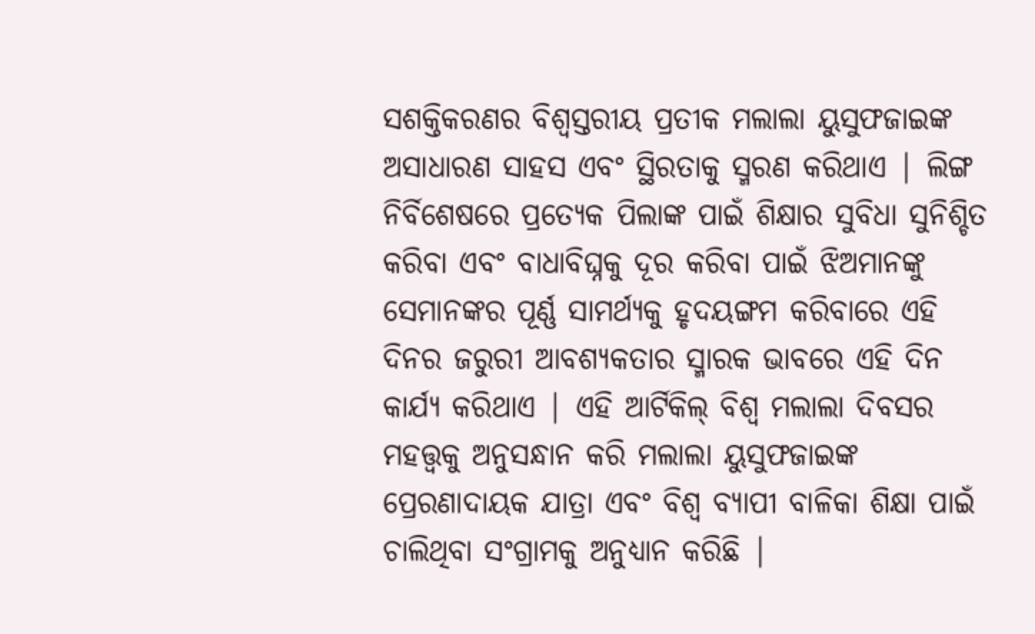ସଶକ୍ତିକରଣର ବିଶ୍ୱସ୍ତରୀୟ ପ୍ରତୀକ ମଲାଲା ୟୁସୁଫଜାଇଙ୍କ ଅସାଧାରଣ ସାହସ ଏବଂ ସ୍ଥିରତାକୁ ସ୍ମରଣ କରିଥାଏ | ଲିଙ୍ଗ ନିର୍ବିଶେଷରେ ପ୍ରତ୍ୟେକ ପିଲାଙ୍କ ପାଇଁ ଶିକ୍ଷାର ସୁବିଧା ସୁନିଶ୍ଚିତ କରିବା ଏବଂ ବାଧାବିଘ୍ନକୁ ଦୂର କରିବା ପାଇଁ ଝିଅମାନଙ୍କୁ ସେମାନଙ୍କର ପୂର୍ଣ୍ଣ ସାମର୍ଥ୍ୟକୁ ହୃଦୟଙ୍ଗମ କରିବାରେ ଏହି ଦିନର ଜରୁରୀ ଆବଶ୍ୟକତାର ସ୍ମାରକ ଭାବରେ ଏହି ଦିନ କାର୍ଯ୍ୟ କରିଥାଏ | ଏହି ଆର୍ଟିକିଲ୍ ବିଶ୍ୱ ମଲାଲା ଦିବସର ମହତ୍ତ୍ୱକୁ ଅନୁସନ୍ଧାନ କରି ମଲାଲା ୟୁସୁଫଜାଇଙ୍କ ପ୍ରେରଣାଦାୟକ ଯାତ୍ରା ଏବଂ ବିଶ୍ୱ ବ୍ୟାପୀ ବାଳିକା ଶିକ୍ଷା ପାଇଁ ଚାଲିଥିବା ସଂଗ୍ରାମକୁ ଅନୁଧ୍ୟାନ କରିଛି |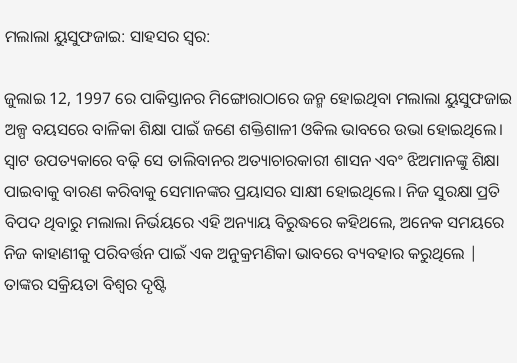ମଲାଲା ୟୁସୁଫଜାଇ: ସାହସର ସ୍ୱର:

ଜୁଲାଇ 12, 1997 ରେ ପାକିସ୍ତାନର ମିଙ୍ଗୋରାଠାରେ ଜନ୍ମ ହୋଇଥିବା ମଲାଲା ୟୁସୁଫଜାଇ ଅଳ୍ପ ବୟସରେ ବାଳିକା ଶିକ୍ଷା ପାଇଁ ଜଣେ ଶକ୍ତିଶାଳୀ ଓକିଲ ଭାବରେ ଉଭା ହୋଇଥିଲେ। ସ୍ୱାଟ ଉପତ୍ୟକାରେ ବଢ଼ି ସେ ତାଲିବାନର ଅତ୍ୟାଚାରକାରୀ ଶାସନ ଏବଂ ଝିଅମାନଙ୍କୁ ଶିକ୍ଷା ପାଇବାକୁ ବାରଣ କରିବାକୁ ସେମାନଙ୍କର ପ୍ରୟାସର ସାକ୍ଷୀ ହୋଇଥିଲେ। ନିଜ ସୁରକ୍ଷା ପ୍ରତି ବିପଦ ଥିବାରୁ ମଲାଲା ନିର୍ଭୟରେ ଏହି ଅନ୍ୟାୟ ବିରୁଦ୍ଧରେ କହିଥଲେ, ଅନେକ ସମୟରେ ନିଜ କାହାଣୀକୁ ପରିବର୍ତ୍ତନ ପାଇଁ ଏକ ଅନୁକ୍ରମଣିକା ଭାବରେ ବ୍ୟବହାର କରୁଥିଲେ | ତାଙ୍କର ସକ୍ରିୟତା ବିଶ୍ୱର ଦୃଷ୍ଟି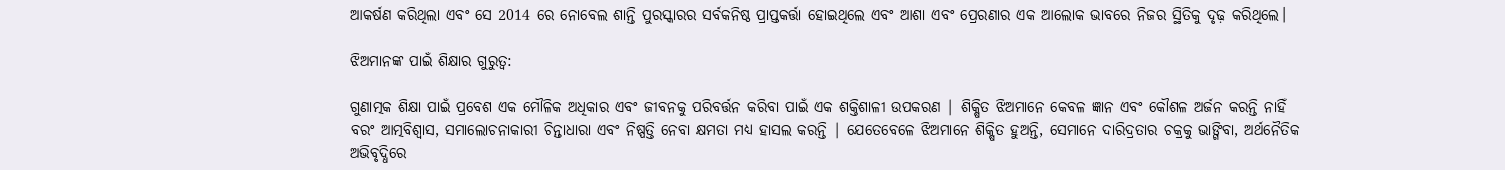ଆକର୍ଷଣ କରିଥିଲା ଏବଂ ସେ 2014 ରେ ନୋବେଲ ଶାନ୍ତି ପୁରସ୍କାରର ସର୍ବକନିଷ୍ଠ ପ୍ରାପ୍ତକର୍ତ୍ତା ହୋଇଥିଲେ ଏବଂ ଆଶା ଏବଂ ପ୍ରେରଣାର ଏକ ଆଲୋକ ଭାବରେ ନିଜର ସ୍ଥିତିକୁ ଦୃଢ଼ କରିଥିଲେ।

ଝିଅମାନଙ୍କ ପାଇଁ ଶିକ୍ଷାର ଗୁରୁତ୍ୱ:

ଗୁଣାତ୍ମକ ଶିକ୍ଷା ପାଇଁ ପ୍ରବେଶ ଏକ ମୌଳିକ ଅଧିକାର ଏବଂ ଜୀବନକୁ ପରିବର୍ତ୍ତନ କରିବା ପାଇଁ ଏକ ଶକ୍ତିଶାଳୀ ଉପକରଣ | ଶିକ୍ଷିତ ଝିଅମାନେ କେବଳ ଜ୍ଞାନ ଏବଂ କୌଶଳ ଅର୍ଜନ କରନ୍ତି ନାହିଁ ବରଂ ଆତ୍ମବିଶ୍ୱାସ, ସମାଲୋଚନାକାରୀ ଚିନ୍ତାଧାରା ଏବଂ ନିଷ୍ପତ୍ତି ନେବା କ୍ଷମତା ମଧ୍ୟ ହାସଲ କରନ୍ତି | ଯେତେବେଳେ ଝିଅମାନେ ଶିକ୍ଷିତ ହୁଅନ୍ତି, ସେମାନେ ଦାରିଦ୍ରତାର ଚକ୍ରକୁ ଭାଙ୍ଗିବା, ଅର୍ଥନୈତିକ ଅଭିବୃଦ୍ଧିରେ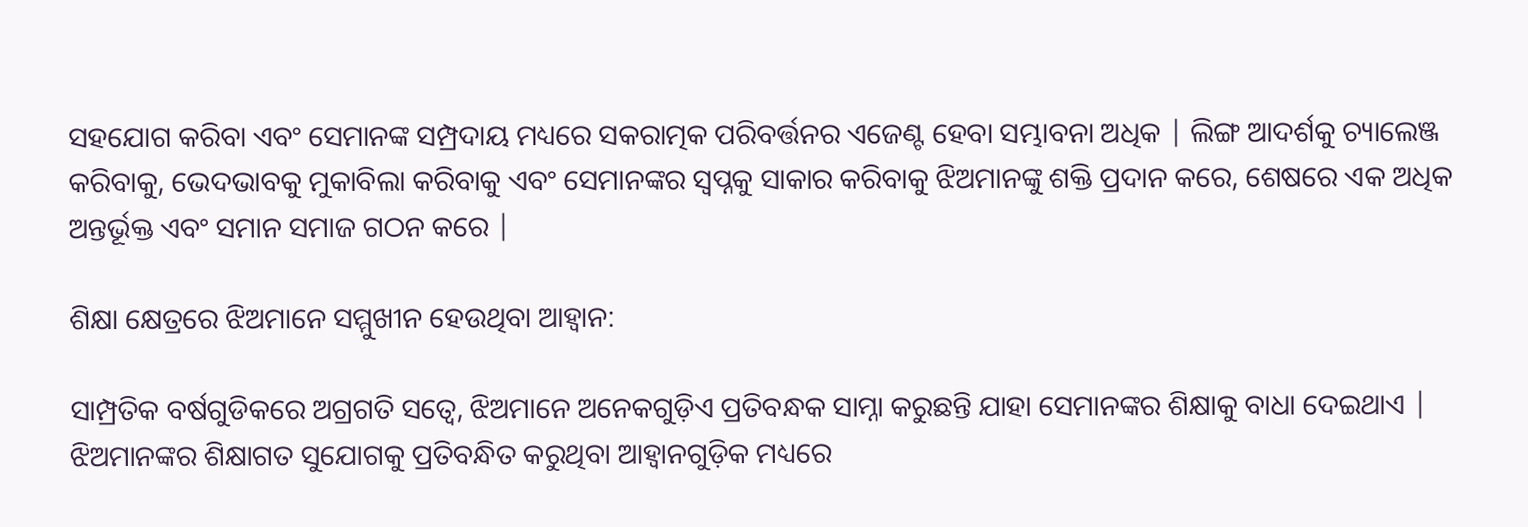ସହଯୋଗ କରିବା ଏବଂ ସେମାନଙ୍କ ସମ୍ପ୍ରଦାୟ ମଧ୍ୟରେ ସକରାତ୍ମକ ପରିବର୍ତ୍ତନର ଏଜେଣ୍ଟ ହେବା ସମ୍ଭାବନା ଅଧିକ | ଲିଙ୍ଗ ଆଦର୍ଶକୁ ଚ୍ୟାଲେଞ୍ଜ କରିବାକୁ, ଭେଦଭାବକୁ ମୁକାବିଲା କରିବାକୁ ଏବଂ ସେମାନଙ୍କର ସ୍ୱପ୍ନକୁ ସାକାର କରିବାକୁ ଝିଅମାନଙ୍କୁ ଶକ୍ତି ପ୍ରଦାନ କରେ, ଶେଷରେ ଏକ ଅଧିକ ଅନ୍ତର୍ଭୂକ୍ତ ଏବଂ ସମାନ ସମାଜ ଗଠନ କରେ |

ଶିକ୍ଷା କ୍ଷେତ୍ରରେ ଝିଅମାନେ ସମ୍ମୁଖୀନ ହେଉଥିବା ଆହ୍ୱାନ:

ସାମ୍ପ୍ରତିକ ବର୍ଷଗୁଡିକରେ ଅଗ୍ରଗତି ସତ୍ୱେ, ଝିଅମାନେ ଅନେକଗୁଡ଼ିଏ ପ୍ରତିବନ୍ଧକ ସାମ୍ନା କରୁଛନ୍ତି ଯାହା ସେମାନଙ୍କର ଶିକ୍ଷାକୁ ବାଧା ଦେଇଥାଏ | ଝିଅମାନଙ୍କର ଶିକ୍ଷାଗତ ସୁଯୋଗକୁ ପ୍ରତିବନ୍ଧିତ କରୁଥିବା ଆହ୍ୱାନଗୁଡ଼ିକ ମଧ୍ୟରେ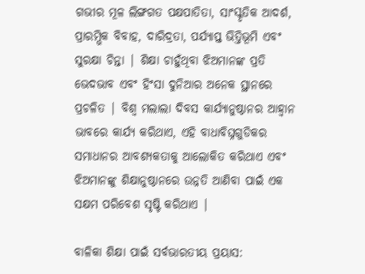ଗଭୀର ମୂଳ ଲିଙ୍ଗଗତ ପକ୍ଷପାତିତା, ସାଂସ୍କୃତିକ ଆଦର୍ଶ, ପ୍ରାରମ୍ଭିକ ବିବାହ, ଦାରିଦ୍ରତା, ପର୍ଯ୍ୟାପ୍ତ ଭିତ୍ତିଭୂମି ଏବଂ ସୁରକ୍ଷା ଚିନ୍ତା | ଶିକ୍ଷା ଚାହୁଁଥିବା ଝିଅମାନଙ୍କ ପ୍ରତି ଭେଦଭାବ ଏବଂ ହିଂସା ଦୁନିଆର ଅନେକ ସ୍ଥାନରେ ପ୍ରଚଳିତ | ବିଶ୍ୱ ମଲାଲା ଦିବସ କାର୍ଯ୍ୟାନୁଷ୍ଠାନର ଆହ୍ୱାନ ଭାବରେ କାର୍ଯ୍ୟ କରିଥାଏ, ଏହି ବାଧାବିଘ୍ନଗୁଡିକର ସମାଧାନର ଆବଶ୍ୟକତାକୁ ଆଲୋକିତ କରିଥାଏ ଏବଂ ଝିଅମାନଙ୍କୁ ଶିକ୍ଷାନୁଷ୍ଠାନରେ ଉନ୍ନତି ଆଣିବା ପାଇଁ ଏକ ସକ୍ଷମ ପରିବେଶ ସୃଷ୍ଟି କରିଥାଏ |

ବାଳିକା ଶିକ୍ଷା ପାଇଁ ସର୍ବଭାରତୀୟ ପ୍ରୟାସ: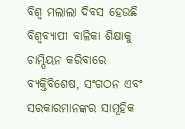ବିଶ୍ୱ ମଲାଲା ଦିବସ ହେଉଛି ବିଶ୍ୱବ୍ୟାପୀ ବାଳିକା ଶିକ୍ଷାକୁ ଚାମ୍ପିୟନ କରିବାରେ ବ୍ୟକ୍ତିବିଶେଷ, ସଂଗଠନ ଏବଂ ସରକାରମାନଙ୍କର ସାମୂହିକ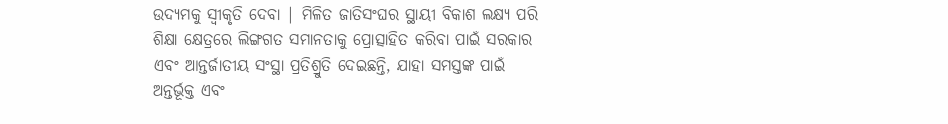ଉଦ୍ୟମକୁ ସ୍ୱୀକୃତି ଦେବା | ମିଳିତ ଜାତିସଂଘର ସ୍ଥାୟୀ ବିକାଶ ଲକ୍ଷ୍ୟ ପରି ଶିକ୍ଷା କ୍ଷେତ୍ରରେ ଲିଙ୍ଗଗତ ସମାନତାକୁ ପ୍ରୋତ୍ସାହିତ କରିବା ପାଇଁ ସରକାର ଏବଂ ଆନ୍ତର୍ଜାତୀୟ ସଂସ୍ଥା ପ୍ରତିଶ୍ରୁତି ଦେଇଛନ୍ତି, ଯାହା ସମସ୍ତଙ୍କ ପାଇଁ ଅନ୍ତର୍ଭୂକ୍ତ ଏବଂ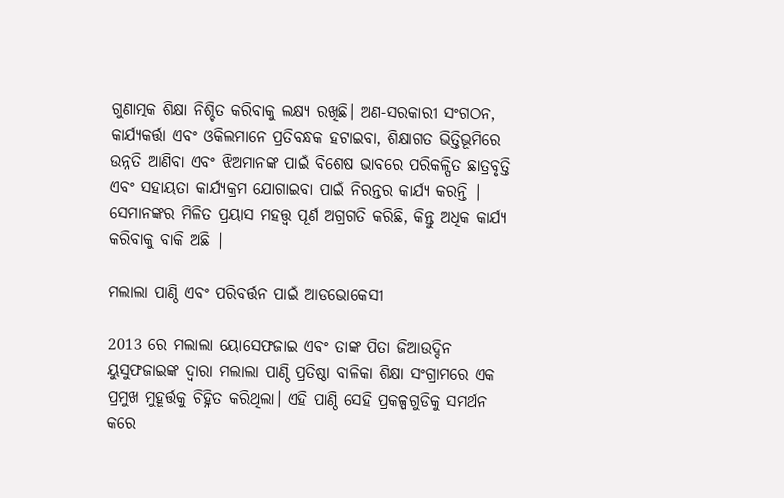ଗୁଣାତ୍ମକ ଶିକ୍ଷା ନିଶ୍ଚିତ କରିବାକୁ ଲକ୍ଷ୍ୟ ରଖିଛି। ଅଣ-ସରକାରୀ ସଂଗଠନ, କାର୍ଯ୍ୟକର୍ତ୍ତା ଏବଂ ଓକିଲମାନେ ପ୍ରତିବନ୍ଧକ ହଟାଇବା, ଶିକ୍ଷାଗତ ଭିତ୍ତିଭୂମିରେ ଉନ୍ନତି ଆଣିବା ଏବଂ ଝିଅମାନଙ୍କ ପାଇଁ ବିଶେଷ ଭାବରେ ପରିକଳ୍ପିତ ଛାତ୍ରବୃତ୍ତି ଏବଂ ସହାୟତା କାର୍ଯ୍ୟକ୍ରମ ଯୋଗାଇବା ପାଇଁ ନିରନ୍ତର କାର୍ଯ୍ୟ କରନ୍ତି | ସେମାନଙ୍କର ମିଳିତ ପ୍ରୟାସ ମହତ୍ତ୍ୱ ପୂର୍ଣ ଅଗ୍ରଗତି କରିଛି, କିନ୍ତୁ ଅଧିକ କାର୍ଯ୍ୟ କରିବାକୁ ବାକି ଅଛି |

ମଲାଲା ପାଣ୍ଠି ଏବଂ ପରିବର୍ତ୍ତନ ପାଇଁ ଆଡଭୋକେସୀ

2013 ରେ ମଲାଲା ୟୋସେଫଜାଇ ଏବଂ ତାଙ୍କ ପିତା ଜିଆଉଦ୍ଦିନ ୟୁସୁଫଜାଇଙ୍କ ଦ୍ୱାରା ମଲାଲା ପାଣ୍ଠି ପ୍ରତିଷ୍ଠା ବାଳିକା ଶିକ୍ଷା ସଂଗ୍ରାମରେ ଏକ ପ୍ରମୁଖ ମୁହୂର୍ତ୍ତକୁ ଚିହ୍ନିତ କରିଥିଲା। ଏହି ପାଣ୍ଠି ସେହି ପ୍ରକଳ୍ପଗୁଡିକୁ ସମର୍ଥନ କରେ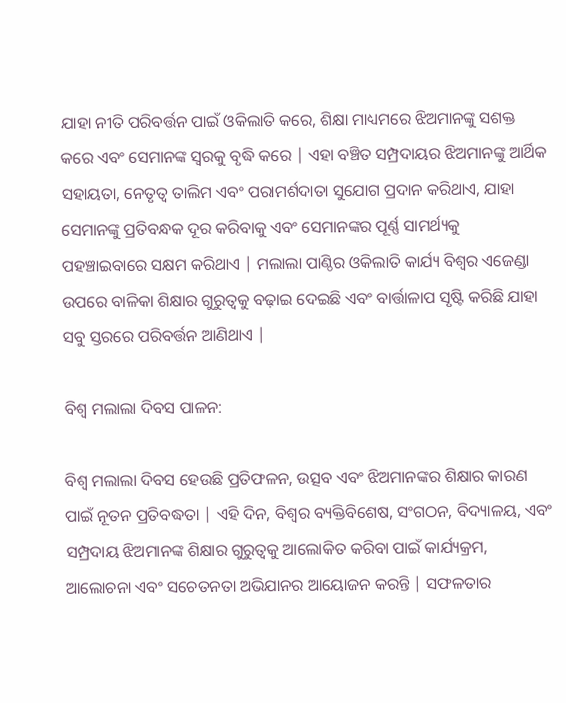ଯାହା ନୀତି ପରିବର୍ତ୍ତନ ପାଇଁ ଓକିଲାତି କରେ, ଶିକ୍ଷା ମାଧ୍ୟମରେ ଝିଅମାନଙ୍କୁ ସଶକ୍ତ କରେ ଏବଂ ସେମାନଙ୍କ ସ୍ୱରକୁ ବୃଦ୍ଧି କରେ | ଏହା ବଞ୍ଚିତ ସମ୍ପ୍ରଦାୟର ଝିଅମାନଙ୍କୁ ଆର୍ଥିକ ସହାୟତା, ନେତୃତ୍ୱ ତାଲିମ ଏବଂ ପରାମର୍ଶଦାତା ସୁଯୋଗ ପ୍ରଦାନ କରିଥାଏ, ଯାହା ସେମାନଙ୍କୁ ପ୍ରତିବନ୍ଧକ ଦୂର କରିବାକୁ ଏବଂ ସେମାନଙ୍କର ପୂର୍ଣ୍ଣ ସାମର୍ଥ୍ୟକୁ ପହଞ୍ଚାଇବାରେ ସକ୍ଷମ କରିଥାଏ | ମଲାଲା ପାଣ୍ଠିର ଓକିଲାତି କାର୍ଯ୍ୟ ବିଶ୍ୱର ଏଜେଣ୍ଡା ଉପରେ ବାଳିକା ଶିକ୍ଷାର ଗୁରୁତ୍ୱକୁ ବଢ଼ାଇ ଦେଇଛି ଏବଂ ବାର୍ତ୍ତାଳାପ ସୃଷ୍ଟି କରିଛି ଯାହା ସବୁ ସ୍ତରରେ ପରିବର୍ତ୍ତନ ଆଣିଥାଏ |

ବିଶ୍ୱ ମଲାଲା ଦିବସ ପାଳନ:

ବିଶ୍ୱ ମଲାଲା ଦିବସ ହେଉଛି ପ୍ରତିଫଳନ, ଉତ୍ସବ ଏବଂ ଝିଅମାନଙ୍କର ଶିକ୍ଷାର କାରଣ ପାଇଁ ନୂତନ ପ୍ରତିବଦ୍ଧତା | ଏହି ଦିନ, ବିଶ୍ୱର ବ୍ୟକ୍ତିବିଶେଷ, ସଂଗଠନ, ବିଦ୍ୟାଳୟ, ଏବଂ ସମ୍ପ୍ରଦାୟ ଝିଅମାନଙ୍କ ଶିକ୍ଷାର ଗୁରୁତ୍ୱକୁ ଆଲୋକିତ କରିବା ପାଇଁ କାର୍ଯ୍ୟକ୍ରମ, ଆଲୋଚନା ଏବଂ ସଚେତନତା ଅଭିଯାନର ଆୟୋଜନ କରନ୍ତି | ସଫଳତାର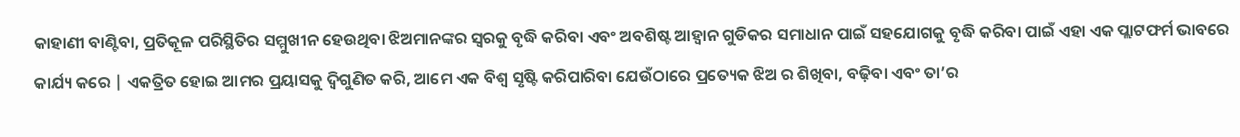କାହାଣୀ ବାଣ୍ଟିବା, ପ୍ରତିକୂଳ ପରିସ୍ଥିତିର ସମ୍ମୁଖୀନ ହେଉଥିବା ଝିଅମାନଙ୍କର ସ୍ୱରକୁ ବୃଦ୍ଧି କରିବା ଏବଂ ଅବଶିଷ୍ଟ ଆହ୍ୱାନ ଗୁଡିକର ସମାଧାନ ପାଇଁ ସହଯୋଗକୁ ବୃଦ୍ଧି କରିବା ପାଇଁ ଏହା ଏକ ପ୍ଲାଟଫର୍ମ ଭାବରେ କାର୍ଯ୍ୟ କରେ | ଏକତ୍ରିତ ହୋଇ ଆମର ପ୍ରୟାସକୁ ଦ୍ୱିଗୁଣିତ କରି, ଆମେ ଏକ ବିଶ୍ୱ ସୃଷ୍ଟି କରିପାରିବା ଯେଉଁଠାରେ ପ୍ରତ୍ୟେକ ଝିଅ ର ଶିଖିବା, ବଢ଼ିବା ଏବଂ ତା’ର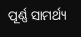ପୂର୍ଣ୍ଣ ସାମର୍ଥ୍ୟ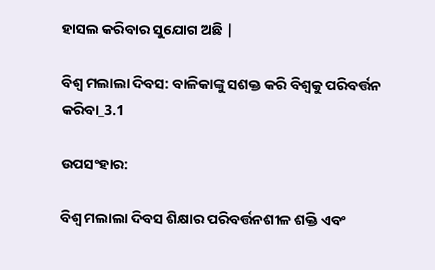ହାସଲ କରିବାର ସୁଯୋଗ ଅଛି |

ବିଶ୍ୱ ମଲାଲା ଦିବସ: ବାଳିକାଙ୍କୁ ସଶକ୍ତ କରି ବିଶ୍ୱକୁ ପରିବର୍ତ୍ତନ କରିବା_3.1

ଉପସଂହାର:

ବିଶ୍ୱ ମଲାଲା ଦିବସ ଶିକ୍ଷାର ପରିବର୍ତ୍ତନଶୀଳ ଶକ୍ତି ଏବଂ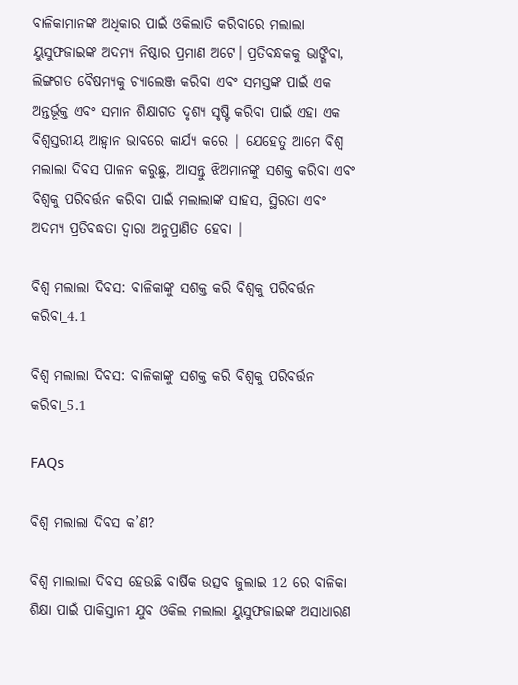ବାଳିକାମାନଙ୍କ ଅଧିକାର ପାଇଁ ଓକିଲାତି କରିବାରେ ମଲାଲା ୟୁସୁଫଜାଇଙ୍କ ଅଦମ୍ୟ ନିଷ୍ଠାର ପ୍ରମାଣ ଅଟେ। ପ୍ରତିବନ୍ଧକକୁ ଭାଙ୍ଗିବା, ଲିଙ୍ଗଗତ ବୈଷମ୍ୟକୁ ଚ୍ୟାଲେଞ୍ଜ କରିବା ଏବଂ ସମସ୍ତଙ୍କ ପାଇଁ ଏକ ଅନ୍ତର୍ଭୂକ୍ତ ଏବଂ ସମାନ ଶିକ୍ଷାଗତ ଦୃଶ୍ୟ ସୃଷ୍ଟି କରିବା ପାଇଁ ଏହା ଏକ ବିଶ୍ୱସ୍ତରୀୟ ଆହ୍ୱାନ ଭାବରେ କାର୍ଯ୍ୟ କରେ | ଯେହେତୁ ଆମେ ବିଶ୍ୱ ମଲାଲା ଦିବସ ପାଳନ କରୁଛୁ, ଆସନ୍ତୁ ଝିଅମାନଙ୍କୁ ସଶକ୍ତ କରିବା ଏବଂ ବିଶ୍ୱକୁ ପରିବର୍ତ୍ତନ କରିବା ପାଇଁ ମଲାଲାଙ୍କ ସାହସ, ସ୍ଥିରତା ଏବଂ ଅଦମ୍ୟ ପ୍ରତିବଦ୍ଧତା ଦ୍ୱାରା ଅନୁପ୍ରାଣିତ ହେବା |

ବିଶ୍ୱ ମଲାଲା ଦିବସ: ବାଳିକାଙ୍କୁ ସଶକ୍ତ କରି ବିଶ୍ୱକୁ ପରିବର୍ତ୍ତନ କରିବା_4.1

ବିଶ୍ୱ ମଲାଲା ଦିବସ: ବାଳିକାଙ୍କୁ ସଶକ୍ତ କରି ବିଶ୍ୱକୁ ପରିବର୍ତ୍ତନ କରିବା_5.1

FAQs

ବିଶ୍ୱ ମଲାଲା ଦିବସ କ’ଣ?

ବିଶ୍ୱ ମାଲାଲା ଦିବସ ହେଉଛି ବାର୍ଷିକ ଉତ୍ସବ ଜୁଲାଇ 12 ରେ ବାଳିକା ଶିକ୍ଷା ପାଇଁ ପାକିସ୍ତାନୀ ଯୁବ ଓକିଲ ମଲାଲା ୟୁସୁଫଜାଇଙ୍କ ଅସାଧାରଣ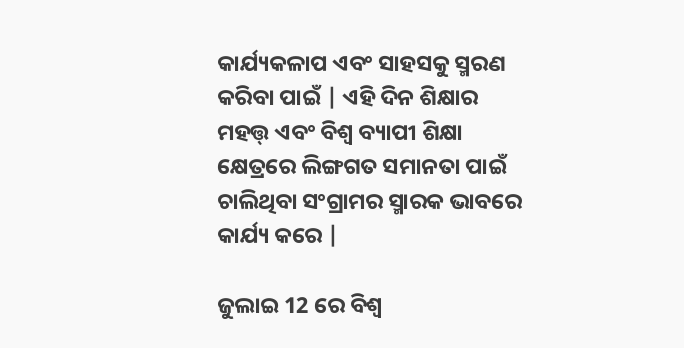କାର୍ଯ୍ୟକଳାପ ଏବଂ ସାହସକୁ ସ୍ମରଣ କରିବା ପାଇଁ | ଏହି ଦିନ ଶିକ୍ଷାର ମହତ୍ତ୍ ଏବଂ ବିଶ୍ୱ ବ୍ୟାପୀ ଶିକ୍ଷା କ୍ଷେତ୍ରରେ ଲିଙ୍ଗଗତ ସମାନତା ପାଇଁ ଚାଲିଥିବା ସଂଗ୍ରାମର ସ୍ମାରକ ଭାବରେ କାର୍ଯ୍ୟ କରେ |

ଜୁଲାଇ 12 ରେ ବିଶ୍ୱ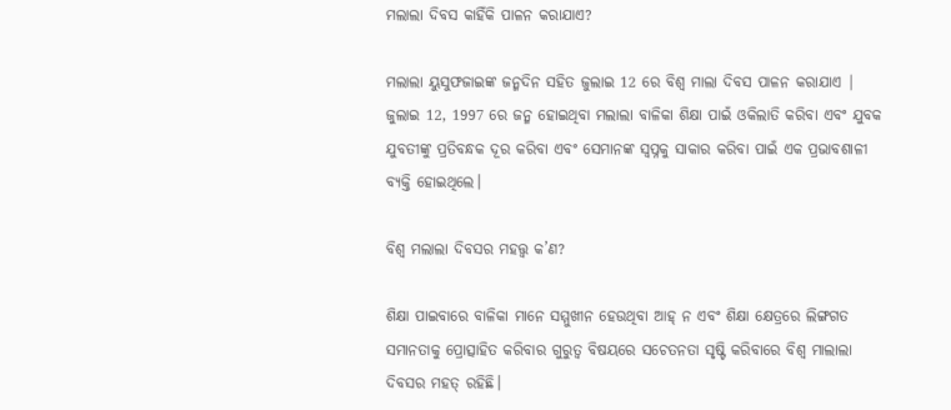ମଲାଲା ଦିବସ କାହିଁକି ପାଳନ କରାଯାଏ?

ମଲାଲା ୟୁସୁଫଜାଇଙ୍କ ଜନ୍ମଦିନ ସହିତ ଜୁଲାଇ 12 ରେ ବିଶ୍ୱ ମାଲା ଦିବସ ପାଳନ କରାଯାଏ | ଜୁଲାଇ 12, 1997 ରେ ଜନ୍ମ ହୋଇଥିବା ମଲାଲା ବାଳିକା ଶିକ୍ଷା ପାଇଁ ଓକିଲାତି କରିବା ଏବଂ ଯୁବକ ଯୁବତୀଙ୍କୁ ପ୍ରତିବନ୍ଧକ ଦୂର କରିବା ଏବଂ ସେମାନଙ୍କ ସ୍ୱପ୍ନକୁ ସାକାର କରିବା ପାଇଁ ଏକ ପ୍ରଭାବଶାଳୀ ବ୍ୟକ୍ତି ହୋଇଥିଲେ।

ବିଶ୍ୱ ମଲାଲା ଦିବସର ମହତ୍ତ୍ୱ କ’ଣ?

ଶିକ୍ଷା ପାଇବାରେ ବାଳିକା ମାନେ ସମ୍ମୁଖୀନ ହେଉଥିବା ଆହ୍ ନ ଏବଂ ଶିକ୍ଷା କ୍ଷେତ୍ରରେ ଲିଙ୍ଗଗତ ସମାନତାକୁ ପ୍ରୋତ୍ସାହିତ କରିବାର ଗୁରୁତ୍ୱ ବିଷୟରେ ସଚେତନତା ସୃଷ୍ଟି କରିବାରେ ବିଶ୍ୱ ମାଲାଲା ଦିବସର ମହତ୍ ରହିଛି।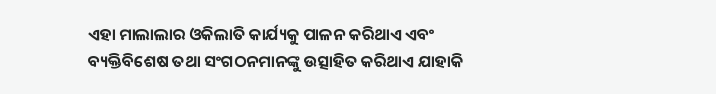ଏହା ମାଲାଲାର ଓକିଲାତି କାର୍ଯ୍ୟକୁ ପାଳନ କରିଥାଏ ଏବଂ ବ୍ୟକ୍ତିବିଶେଷ ତଥା ସଂଗଠନମାନଙ୍କୁ ଉତ୍ସାହିତ କରିଥାଏ ଯାହାକି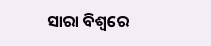ସାରା ବିଶ୍ୱରେ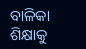ବାଳିକା ଶିକ୍ଷାକୁ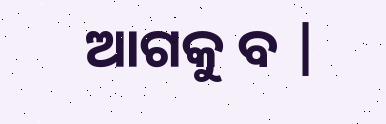ଆଗକୁ ବ |